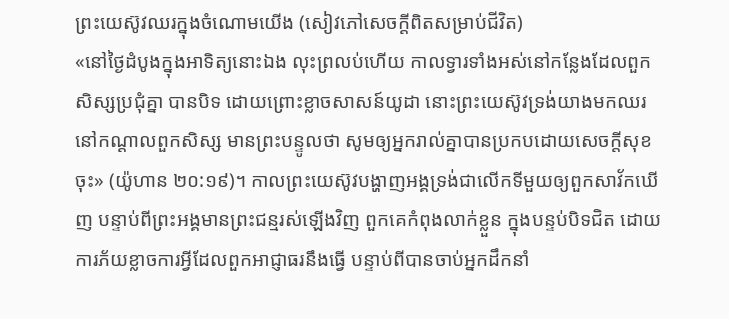ព្រះយេស៊ូវឈរក្នុងចំណោមយើង (សៀវភៅសេចក្តីពិតសម្រាប់ជីវិត)
«នៅថ្ងៃដំបូងក្នុងអាទិត្យនោះឯង លុះព្រលប់ហើយ កាលទ្វារទាំងអស់នៅកន្លែងដែលពួកសិស្សប្រជុំគ្នា បានបិទ ដោយព្រោះខ្លាចសាសន៍យូដា នោះព្រះយេស៊ូវទ្រង់យាងមកឈរនៅកណ្ដាលពួកសិស្ស មានព្រះបន្ទូលថា សូមឲ្យអ្នករាល់គ្នាបានប្រកបដោយសេចក្តីសុខចុះ» (យ៉ូហាន ២០:១៩)។ កាលព្រះយេស៊ូវបង្ហាញអង្គទ្រង់ជាលើកទីមួយឲ្យពួកសាវ័កឃើញ បន្ទាប់ពីព្រះអង្គមានព្រះជន្មរស់ឡើងវិញ ពួកគេកំពុងលាក់ខ្លួន ក្នុងបន្ទប់បិទជិត ដោយការភ័យខ្លាចការអ្វីដែលពួកអាជ្ញាធរនឹងធ្វើ បន្ទាប់ពីបានចាប់អ្នកដឹកនាំ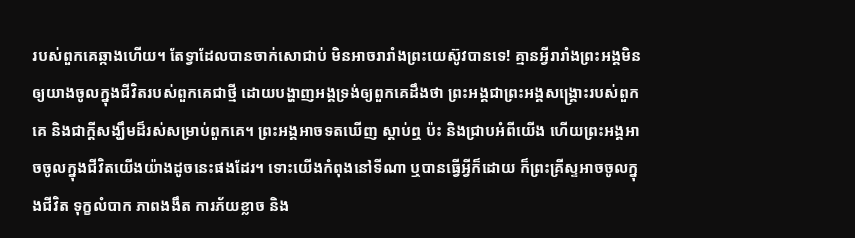របស់ពួកគេឆ្កាងហើយ។ តែទ្វាដែលបានចាក់សោជាប់ មិនអាចរារាំងព្រះយេស៊ូវបានទេ! គ្មានអ្វីរារាំងព្រះអង្គមិនឲ្យយាងចូលក្នុងជីវិតរបស់ពួកគេជាថ្មី ដោយបង្ហាញអង្គទ្រង់ឲ្យពួកគេដឹងថា ព្រះអង្គជាព្រះអង្គសង្គ្រោះរបស់ពួកគេ និងជាក្តីសង្ឃឹមដ៏រស់សម្រាប់ពួកគេ។ ព្រះអង្គអាចទតឃើញ ស្តាប់ឮ ប៉ះ និងជ្រាបអំពីយើង ហើយព្រះអង្គអាចចូលក្នុងជីវិតយើងយ៉ាងដូចនេះផងដែរ។ ទោះយើងកំពុងនៅទីណា ឬបានធ្វើអ្វីក៏ដោយ ក៏ព្រះគ្រីស្ទអាចចូលក្នុងជីវិត ទុក្ខលំបាក ភាពងងឹត ការភ័យខ្លាច និង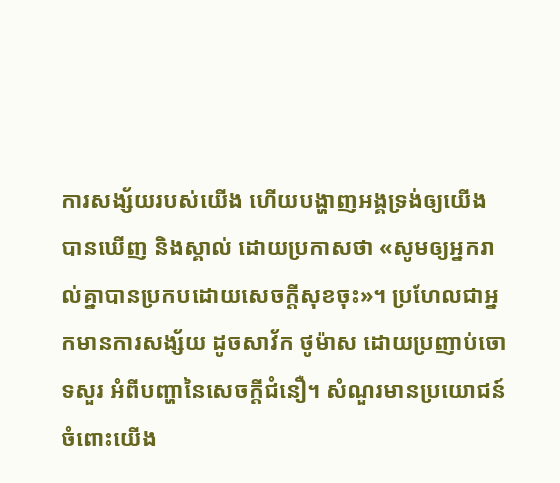ការសង្ស័យរបស់យើង ហើយបង្ហាញអង្គទ្រង់ឲ្យយើងបានឃើញ និងស្គាល់ ដោយប្រកាសថា «សូមឲ្យអ្នករាល់គ្នាបានប្រកបដោយសេចក្តីសុខចុះ»។ ប្រហែលជាអ្នកមានការសង្ស័យ ដូចសាវ័ក ថូម៉ាស ដោយប្រញាប់ចោទសួរ អំពីបញ្ហានៃសេចក្តីជំនឿ។ សំណួរមានប្រយោជន៍ចំពោះយើង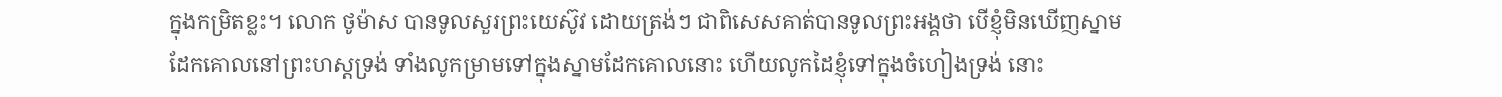ក្នុងកម្រិតខ្លះ។ លោក ថូម៉ាស បានទូលសួរព្រះយេស៊ូវ ដោយត្រង់ៗ ជាពិសេសគាត់បានទូលព្រះអង្គថា បើខ្ញុំមិនឃើញស្នាមដែកគោលនៅព្រះហស្តទ្រង់ ទាំងលូកម្រាមទៅក្នុងស្នាមដែកគោលនោះ ហើយលូកដៃខ្ញុំទៅក្នុងចំហៀងទ្រង់ នោះ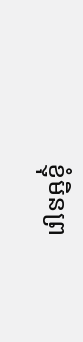ខ្ញុំមិនព្រ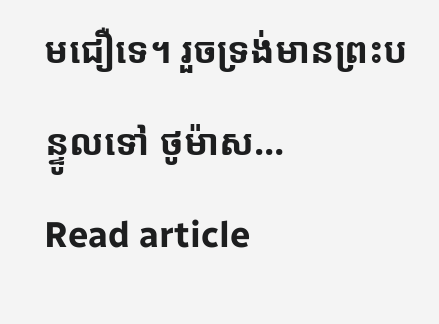មជឿទេ។ រួចទ្រង់មានព្រះបន្ទូលទៅ ថូម៉ាស…
Read article